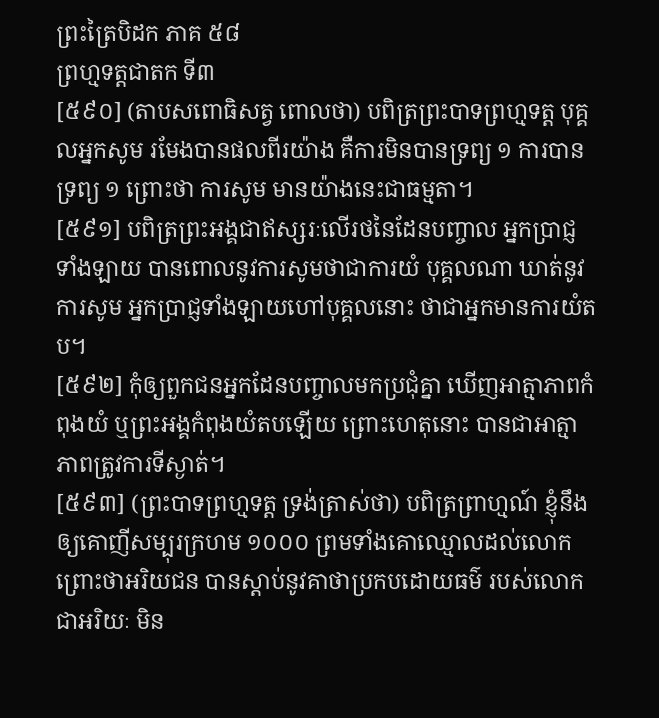ព្រះត្រៃបិដក ភាគ ៥៨
ព្រហ្មទត្តជាតក ទី៣
[៥៩០] (តាបសពោធិសត្វ ពោលថា) បពិត្រព្រះបាទព្រហ្មទត្ត បុគ្គលអ្នកសូម រមែងបានផលពីរយ៉ាង គឺការមិនបានទ្រព្យ ១ ការបានទ្រព្យ ១ ព្រោះថា ការសូម មានយ៉ាងនេះជាធម្មតា។
[៥៩១] បពិត្រព្រះអង្គជាឥស្សរៈលើរថនៃដែនបញ្ចាល អ្នកប្រាជ្ញទាំងឡាយ បានពោលនូវការសូមថាជាការយំ បុគ្គលណា ឃាត់នូវការសូម អ្នកប្រាជ្ញទាំងឡាយហៅបុគ្គលនោះ ថាជាអ្នកមានការយំតប។
[៥៩២] កុំឲ្យពួកជនអ្នកដែនបញ្ចាលមកប្រជុំគ្នា ឃើញអាត្មាភាពកំពុងយំ ឬព្រះអង្គកំពុងយំតបឡើយ ព្រោះហេតុនោះ បានជាអាត្មាភាពត្រូវការទីស្ងាត់។
[៥៩៣] (ព្រះបាទព្រហ្មទត្ត ទ្រង់ត្រាស់ថា) បពិត្រព្រាហ្មណ៍ ខ្ញុំនឹងឲ្យគោញីសម្បុរក្រហម ១០០០ ព្រមទាំងគោឈ្មោលដល់លោក ព្រោះថាអរិយជន បានស្ដាប់នូវគាថាប្រកបដោយធម៌ របស់លោកជាអរិយៈ មិន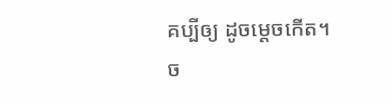គប្បីឲ្យ ដូចម្ដេចកើត។
ច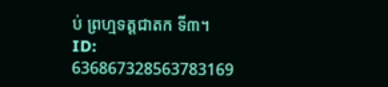ប់ ព្រហ្មទត្តជាតក ទី៣។
ID: 636867328563783169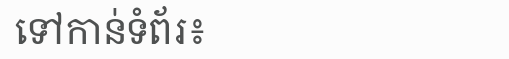ទៅកាន់ទំព័រ៖